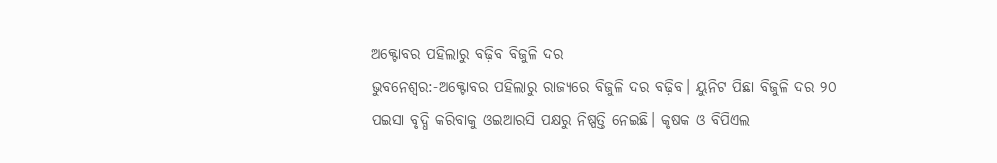ଅକ୍ଟୋବର ପହିଲାରୁ ବଢ଼ିବ ବିଜୁଳି ଦର
ଭୁବନେଶ୍ୱର:-ଅକ୍ଟୋବର ପହିଲାରୁ ରାଜ୍ୟରେ ବିଜୁଳି ଦର ବଢ଼ିବ। ୟୁନିଟ ପିଛା ବିଜୁଳି ଦର ୨୦ ପଇସା ବୃଦ୍ଧି କରିବାକୁ ଓଇଆରସି ପକ୍ଷରୁ ନିଷ୍ପତ୍ତି ନେଇଛି। କୃଷକ ଓ ବିପିଏଲ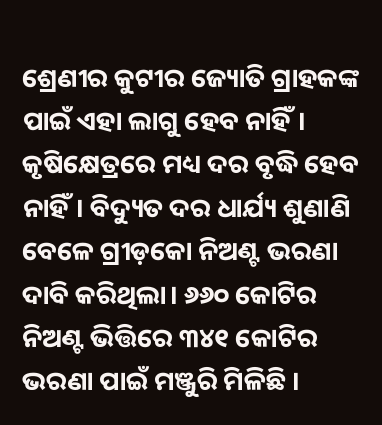ଶ୍ରେଣୀର କୁଟୀର ଜ୍ୟୋତି ଗ୍ରାହକଙ୍କ ପାଇଁ ଏହା ଲାଗୁ ହେବ ନାହିଁ। କୃଷିକ୍ଷେତ୍ରରେ ମଧ୍ୟ ଦର ବୃଦ୍ଧି ହେବ ନାହିଁ। ବିଦ୍ୟୁତ ଦର ଧାର୍ଯ୍ୟ ଶୁଣାଣି ବେଳେ ଗ୍ରୀଡ଼କୋ ନିଅଣ୍ଟ ଭରଣା ଦାବି କରିଥିଲା। ୬୬୦ କୋଟିର ନିଅଣ୍ଟ ଭିତ୍ତିରେ ୩୪୧ କୋଟିର ଭରଣା ପାଇଁ ମଞ୍ଜୁରି ମିଳିଛି ।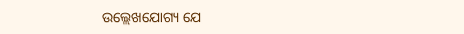ଉଲ୍ଲେଖଯୋଗ୍ୟ ଯେ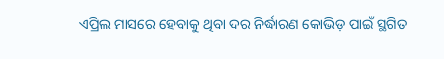ଏପ୍ରିଲ ମାସରେ ହେବାକୁ ଥିବା ଦର ନିର୍ଦ୍ଧାରଣ କୋଭିଡ଼ ପାଇଁ ସ୍ଥଗିତ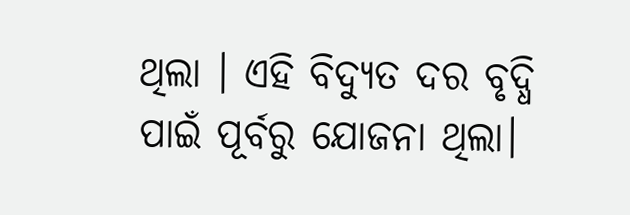ଥିଲା । ଏହି ବିଦ୍ୟୁତ ଦର ବୃଦ୍ଧି ପାଇଁ ପୂର୍ବରୁ ଯୋଜନା ଥିଲା।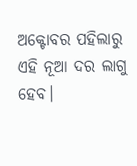ଅକ୍ଟୋବର ପହିଲାରୁ ଏହି ନୂଆ ଦର ଲାଗୁ ହେବ।